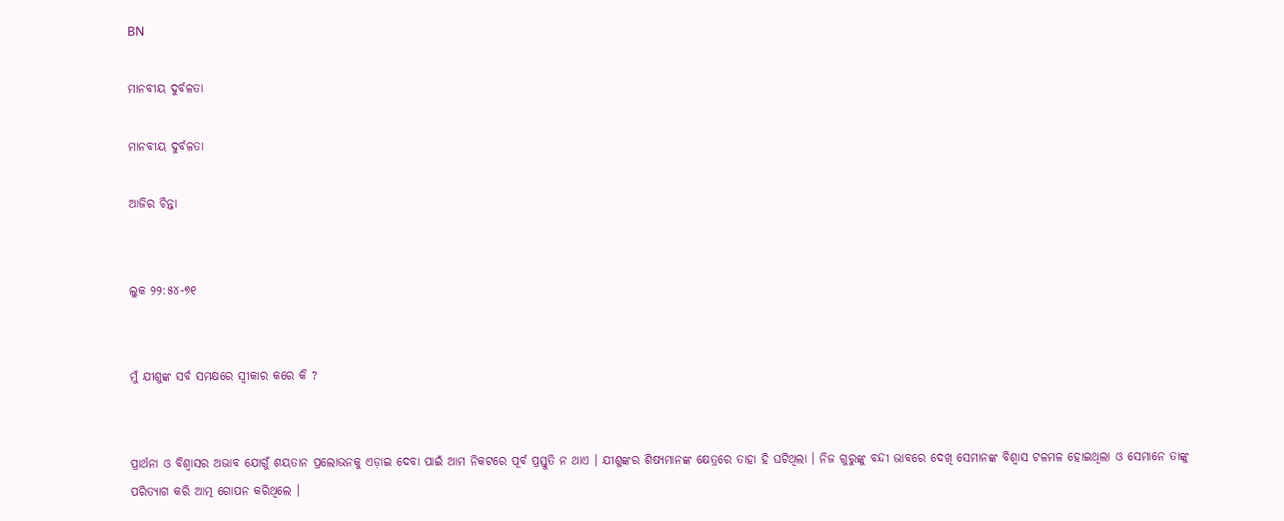BN

ମାନବୀୟ ଦୁର୍ବଳତା

ମାନବୀୟ ଦୁର୍ବଳତା

ଆଜିର ଚିନ୍ତା


ଲୁକ ୨୨:୫୪-୭୧


ମୁଁ ଯୀଶୁଙ୍କ ସର୍ବ ସମକ୍ଷରେ ସ୍ବୀକାର କରେ କି ?


ପ୍ରାର୍ଥନା ଓ ବିଶ୍ଵାସର ଅଭାବ ଯୋଗୁଁ ଶୟତାନ ପ୍ରଲୋଭନକୁ ଏଡ଼ାଇ ଦେବା ପାଇଁ ଆମ ନିକଟରେ ପୂର୍ବ ପ୍ରସ୍ତୁତି ନ ଥାଏ । ଯୀଶୁଙ୍କର ଶିଷ୍ୟମାନଙ୍କ କ୍ଷେତ୍ରରେ ତାହା ହି ଘଟିଥିଲା । ନିଜ ଗୁରୁଙ୍କୁ ବନ୍ଦୀ ଭାବରେ ଦେଖି ସେମାନଙ୍କ ବିଶ୍ଵାସ ଟଳମଳ ହୋଇଥିଲା ଓ ସେମାନେ ତାଙ୍କୁ ପରିତ୍ୟାଗ କରି ଆତ୍ମ ଗୋପନ କରିଥିଲେ ।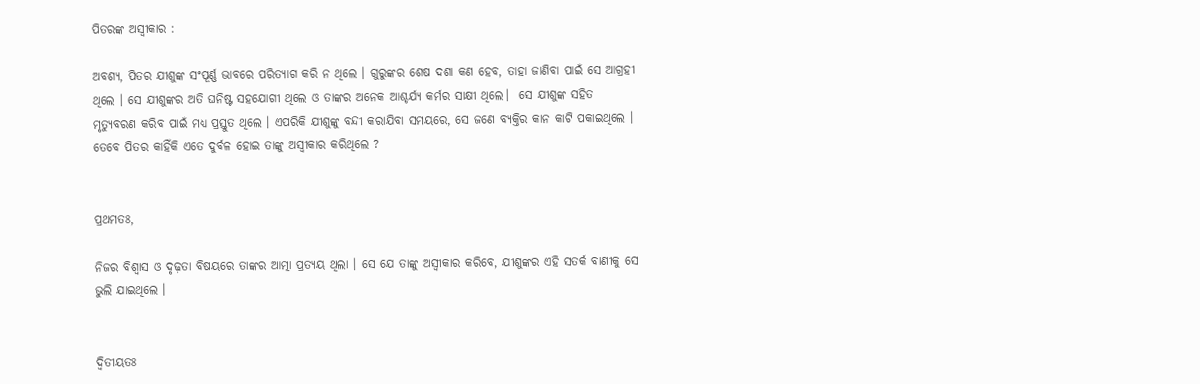ପିତରଙ୍କ ଅସ୍ୱୀକାର :

ଅବଶ୍ୟ, ପିତର ଯୀଶୁଙ୍କ ସଂପୂର୍ଣ୍ଣ ଭାବରେ ପରିତ୍ୟାଗ କରି ନ ଥିଲେ । ଗୁରୁଙ୍କର ଶେଷ ଦଶା କଣ ହେବ, ତାହା ଜାଣିବା ପାଇଁ ସେ ଆଗ୍ରହୀ ଥିଲେ । ସେ ଯୀଶୁଙ୍କର ଅତି ଘନିଷ୍ଟ ସହଯୋଗୀ ଥିଲେ ଓ ତାଙ୍କର ଅନେକ ଆଶ୍ଚର୍ଯ୍ୟ କର୍ମର ସାକ୍ଷୀ ଥିଲେ।  ସେ ଯୀଶୁଙ୍କ ସହିତ ମୃତ୍ୟୁବରଣ କରିବ ପାଇଁ ମଧ୍ୟ ପ୍ରସ୍ତୁତ ଥିଲେ । ଏପରିକି ଯୀଶୁଙ୍କୁ ବନ୍ଦୀ କରାଯିବା ସମୟରେ, ସେ ଜଣେ ବ୍ୟକ୍ତିର କାନ କାଟି ପକାଇଥିଲେ । ତେବେ ପିତର କାହିଁକି ଏତେ ଦୁର୍ବଳ ହୋଇ ତାଙ୍କୁ ଅସ୍ୱୀକାର କରିଥିଲେ ?


ପ୍ରଥମତଃ,

ନିଜର ବିଶ୍ଵାସ ଓ ଦୃଢ଼ତା ବିଷୟରେ ତାଙ୍କର ଆତ୍ମା ପ୍ରତ୍ୟୟ ଥିଲା । ସେ ଯେ ତାଙ୍କୁ ଅସ୍ୱୀକାର କରିବେ, ଯୀଶୁଙ୍କର ଏହି ସତର୍କ ବାଣୀକୁ ସେ ଭୁଲି ଯାଇଥିଲେ ।


ଦ୍ୱିତୀୟତଃ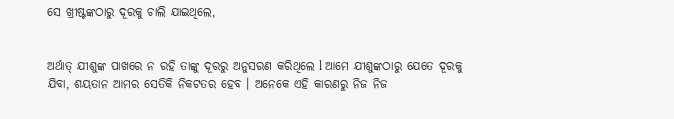ସେ ଖ୍ରୀଷ୍ଟଙ୍କଠାରୁ ଦୂରକୁ ଚାଲି ଯାଇଥିଲେ,


ଅର୍ଥାତ୍ ଯୀଶୁଙ୍କ ପାଖରେ ନ ରହି ତାଙ୍କୁ ଦୂରରୁ ଅନୁସରଣ କରିଥିଲେ l ଆମେ ଯୀଶୁଙ୍କଠାରୁ ଯେତେ ଦୂରକୁ ଯିବା, ଶୟତାନ ଆମର ସେତିକି ନିକଟତର ହେବ । ଅନେକେ ଏହି କାରଣରୁ ନିଜ ନିଜ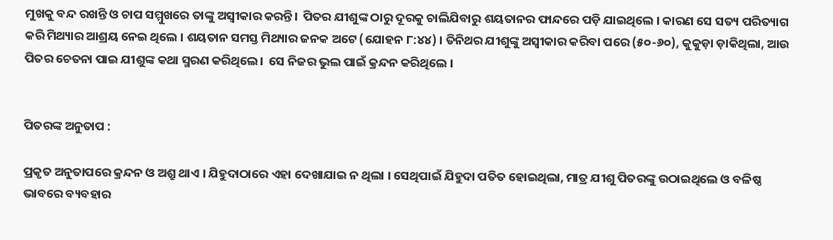ମୁଖକୁ ବନ୍ଦ ରଖନ୍ତି ଓ ଚାପ ସମ୍ମୁଖରେ ତାଙ୍କୁ ଅସ୍ୱୀକାର କରନ୍ତି।  ପିତର ଯୀଶୁଙ୍କ ଠାରୁ ଦୂରକୁ ଚାଲିଯିବାରୁ ଶୟତାନର ଫାନ୍ଦରେ ପଡ଼ି ଯାଇଥିଲେ । କାରଣ ସେ ସତ୍ୟ ପରିତ୍ୟାଗ କରି ମିଥ୍ୟାର ଆଶ୍ରୟ ନେଇ ଥିଲେ । ଶୟତାନ ସମସ୍ତ ମିଥ୍ୟାର ଜନକ ଅଟେ (ଯୋହନ ୮:୪୪) । ତିନିଥର ଯୀଶୁଙ୍କୁ ଅସ୍ୱୀକାର କରିବା ପରେ (୫୦-୬୦), କୁକୁଡ଼ା ଡ଼ାକିଥିଲା, ଆଉ ପିତର ଚେତନା ପାଇ ଯୀଶୁଙ୍କ କଥା ସ୍ମରଣ କରିଥିଲେ।  ସେ ନିଜର ଭୁଲ ପାଇଁ କ୍ରନ୍ଦନ କରିଥିଲେ ।


ପିତରଙ୍କ ଅନୁତାପ :

ପ୍ରକୃତ ଅନୁତାପରେ କ୍ରନ୍ଦନ ଓ ଅଶ୍ରୁ ଥାଏ । ଯିହୁଦାଠାରେ ଏହା ଦେଖାଯାଇ ନ ଥିଲା । ସେଥିପାଇଁ ଯିହୁଦା ପତିତ ହୋଇଥିଲା, ମାତ୍ର ଯୀଶୁ ପିତରଙ୍କୁ ଉଠାଇଥିଲେ ଓ ବଳିଷ୍ଠ ଭାବରେ ବ୍ୟବହାର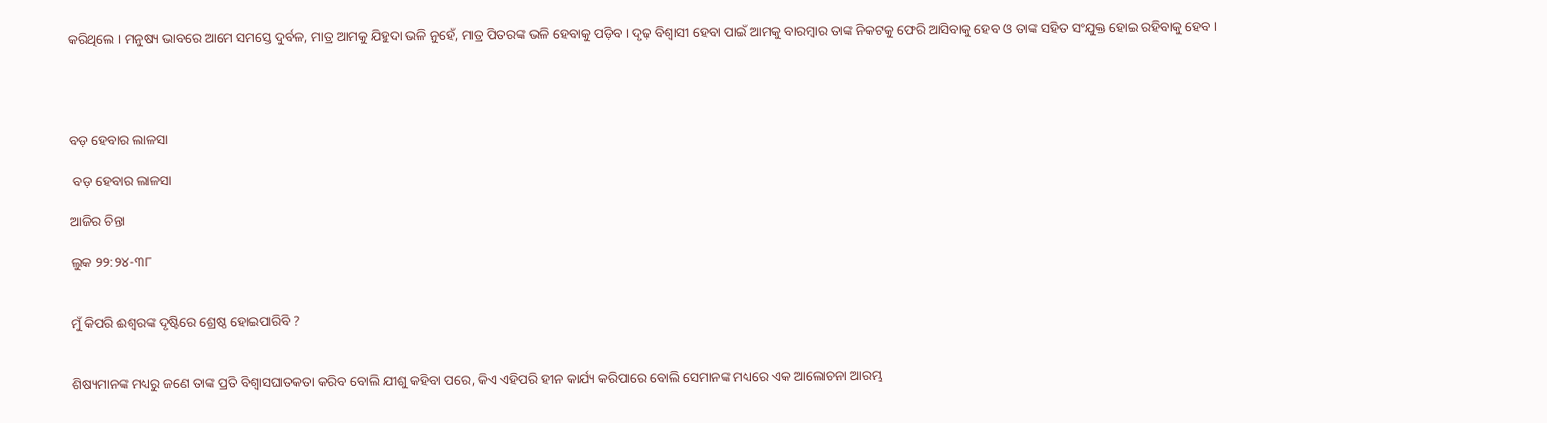କରିଥିଲେ । ମନୁଷ୍ୟ ଭାବରେ ଆମେ ସମସ୍ତେ ଦୁର୍ବଳ, ମାତ୍ର ଆମକୁ ଯିହୁଦା ଭଳି ନୁହେଁ, ମାତ୍ର ପିତରଙ୍କ ଭଳି ହେବାକୁ ପଡ଼ିବ । ଦୃଢ଼ ବିଶ୍ୱାସୀ ହେବା ପାଇଁ ଆମକୁ ବାରମ୍ବାର ତାଙ୍କ ନିକଟକୁ ଫେରି ଆସିବାକୁ ହେବ ଓ ତାଙ୍କ ସହିତ ସଂଯୁକ୍ତ ହୋଇ ରହିବାକୁ ହେବ ।




ବଡ଼ ହେବାର ଲାଳସା

 ବଡ଼ ହେବାର ଲାଳସା

ଆଜିର ଚିନ୍ତା

ଲୁକ ୨୨:୨୪-୩୮


ମୁଁ କିପରି ଈଶ୍ଵରଙ୍କ ଦୃଷ୍ଟିରେ ଶ୍ରେଷ୍ଠ ହୋଇପାରିବି ?


ଶିଷ୍ୟମାନଙ୍କ ମଧ୍ୟରୁ ଜଣେ ତାଙ୍କ ପ୍ରତି ବିଶ୍ଵାସଘାତକତା କରିବ ବୋଲି ଯୀଶୁ କହିବା ପରେ, କିଏ ଏହିପରି ହୀନ କାର୍ଯ୍ୟ କରିପାରେ ବୋଲି ସେମାନଙ୍କ ମଧ୍ୟରେ ଏକ ଆଲୋଚନା ଆରମ୍ଭ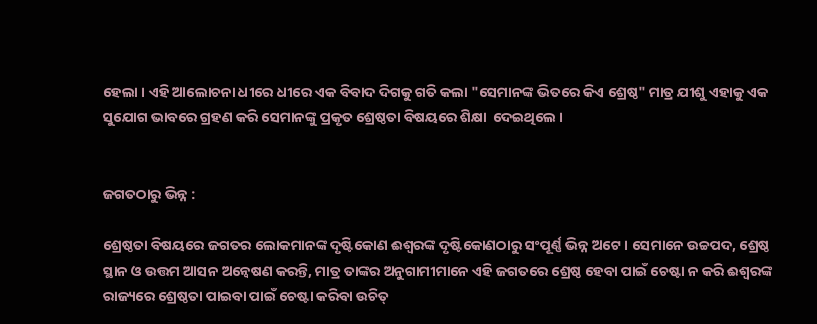ହେଲା । ଏହି ଆଲୋଚନା ଧୀରେ ଧୀରେ ଏକ ବିବାଦ ଦିଗକୁ ଗତି କଲା "ସେମାନଙ୍କ ଭିତରେ କିଏ ଶ୍ରେଷ୍ଠ" ମାତ୍ର ଯୀଶୁ ଏହାକୁ ଏକ ସୁଯୋଗ ଭାବରେ ଗ୍ରହଣ କରି ସେମାନଙ୍କୁ ପ୍ରକୃତ ଶ୍ରେଷ୍ଠତା ବିଷୟରେ ଶିକ୍ଷା  ଦେଇଥିଲେ ।


ଜଗତଠାରୁ ଭିନ୍ନ :

ଶ୍ରେଷ୍ଠତା ବିଷୟରେ ଜଗତର ଲୋକମାନଙ୍କ ଦୃଷ୍ଟିକୋଣ ଈଶ୍ୱରଙ୍କ ଦୃଷ୍ଟିକୋଣଠାରୁ ସଂପୂର୍ଣ୍ଣ ଭିନ୍ନ ଅଟେ । ସେମାନେ ଉଚ୍ଚପଦ, ଶ୍ରେଷ୍ଠ ସ୍ଥାନ ଓ ଉତ୍ତମ ଆସନ ଅନ୍ଵେଷଣ କରନ୍ତି, ମାତ୍ର ତାଙ୍କର ଅନୁଗାମୀମାନେ ଏହି ଜଗତରେ ଶ୍ରେଷ୍ଠ ହେବା ପାଇଁ ଚେଷ୍ଟା ନ କରି ଈଶ୍ୱରଙ୍କ ରାଜ୍ୟରେ ଶ୍ରେଷ୍ଠତା ପାଇବା ପାଇଁ ଚେଷ୍ଟା କରିବା ଉଚିତ୍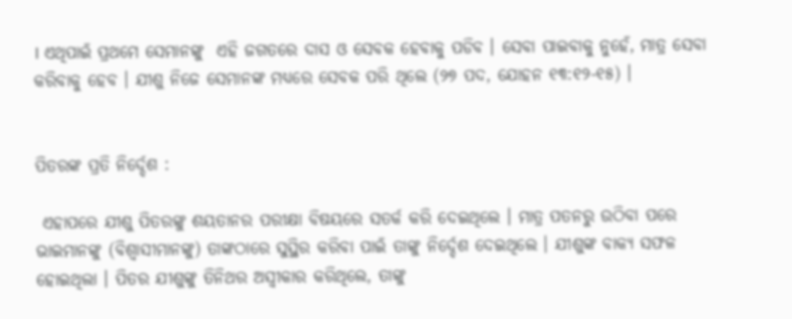। ଏଥିପାଇଁ ପ୍ରଥମେ ସେମାନଙ୍କୁ  ଏହି ଜଗତରେ ଦାସ ଓ ସେବକ ହେବାକୁ ପଡିବ । ସେବା ପାଇବାକୁ ନୁହେଁ, ମାତ୍ର ସେବା କରିବାକୁ ହେବ । ଯୀଶୁ ନିଜେ ସେମାନଙ୍କ ମଧ୍ୟରେ ସେବକ ପରି ଥିଲେ (୨୭ ପଦ, ଯୋହନ ୧୩:୧୨-୧୫) ।


ପିତରଙ୍କ ପ୍ରତି ନିର୍ଦ୍ଦେଶ :

 ଏହାପରେ ଯୀଶୁ ପିତରଙ୍କୁ ଶୟତାନର ପରୀକ୍ଷା ବିଷୟରେ ସତର୍କ କରି ଦେଇଥିଲେ । ମାତ୍ର ପତନରୁ ଉଠିବା ପରେ ଭାଇମାନଙ୍କୁ (ବିଶ୍ୱାସୀମାନଙ୍କୁ) ତାଙ୍କଠାରେ ସୁସ୍ଥିର କରିବା ପାଇଁ ତାଙ୍କୁ ନିର୍ଦ୍ଦେଶ ଦେଇଥିଲେ । ଯୀଶୁଙ୍କ ବାକ୍ୟ ସଫଳ ହୋଇଥିଲା । ପିତର ଯୀଶୁଙ୍କୁ ତିନିଥର ଅସ୍ୱୀକାର କରିଥିଲେ, ତାଙ୍କୁ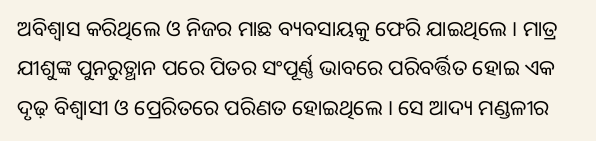ଅବିଶ୍ଵାସ କରିଥିଲେ ଓ ନିଜର ମାଛ ବ୍ୟବସାୟକୁ ଫେରି ଯାଇଥିଲେ । ମାତ୍ର ଯୀଶୁଙ୍କ ପୁନରୁତ୍ଥାନ ପରେ ପିତର ସଂପୂର୍ଣ୍ଣ ଭାବରେ ପରିବର୍ତ୍ତିତ ହୋଇ ଏକ ଦୃଢ଼ ବିଶ୍ୱାସୀ ଓ ପ୍ରେରିତରେ ପରିଣତ ହୋଇଥିଲେ । ସେ ଆଦ୍ୟ ମଣ୍ଡଳୀର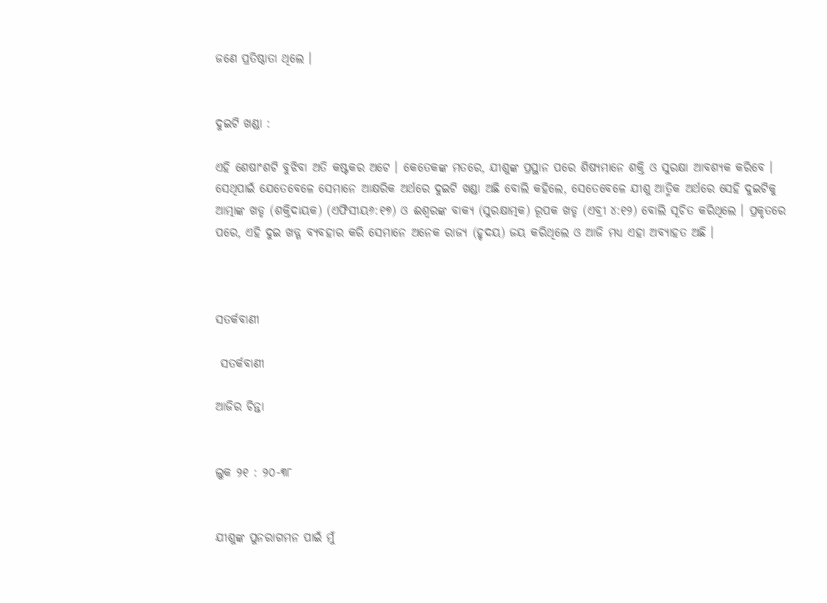ଜଣେ ପ୍ରତିଷ୍ଠାତା ଥିଲେ ।


ଦୁଇଟି ଖଣ୍ଡା :

ଏହି ଶେଷାଂଶଟି ବୁଝିବା ଅତି କଷ୍ଟକର ଅଟେ । କେତେକଙ୍କ ମତରେ, ଯୀଶୁଙ୍କ ପ୍ରସ୍ଥାନ ପରେ ଶିଷ୍ୟମାନେ ଶକ୍ତି ଓ ସୁରକ୍ଷା ଆବଶ୍ୟକ କରିବେ । ସେଥିପାଇଁ ଯେତେବେଳେ ସେମାନେ ଆକ୍ଷରିକ ଅର୍ଥରେ ଦୁଇଟି ଖଣ୍ଡା ଅଛି ବୋଲି କହିଲେ, ସେତେବେଳେ ଯୀଶୁ ଆତ୍ମିକ ଅର୍ଥରେ ସେହି ଦୁଇଟିକୁ ଆତ୍ମାଙ୍କ ଖଡ୍ଡ (ଶକ୍ତିଦାୟକ) (ଏଫିସୀୟ୬:୧୭) ଓ ଈଶ୍ୱରଙ୍କ ବାକ୍ୟ (ସୁରକ୍ଷାତ୍ମକ) ରୂପକ ଖଡ୍ଡ (ଏବ୍ରୀ ୪:୧୨) ବୋଲି ସୂଚିତ କରିଥିଲେ । ପ୍ରକୃତରେ ପରେ, ଏହି ଦୁଇ ଖଡ୍ଗ ବ୍ୟବହାର କରି ସେମାନେ ଅନେକ ରାଜ୍ୟ (ହୃଦୟ) ଜୟ କରିଥିଲେ ଓ ଆଜି ମଧ୍ୟ ଏହା ଅବ୍ୟାହତ ଅଛି ।



ସତର୍କବାଣୀ

 ସତର୍କବାଣୀ

ଆଜିର ଚିନ୍ତା


ଲୁକ ୨୧ : ୨୦-୩୮


ଯୀଶୁଙ୍କ ପୁନରାଗମନ ପାଇଁ ମୁଁ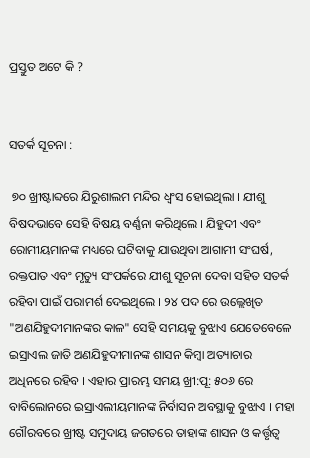ପ୍ରସ୍ତୁତ ଅଟେ କି ?


ସତର୍କ ସୂଚନା :

 ୭୦ ଖ୍ରୀଷ୍ଟାବ୍ଦରେ ଯିରୁଶାଲମ ମନ୍ଦିର ଧ୍ଵଂସ ହୋଇଥିଲା । ଯୀଶୁ ବିଷଦଭାବେ ସେହି ବିଷୟ ବର୍ଣ୍ଣନା କରିଥିଲେ । ଯିହୁଦୀ ଏବଂ ରୋମୀୟମାନଙ୍କ ମଧ୍ୟରେ ଘଟିବାକୁ ଯାଉଥିବା ଆଗାମୀ ସଂଘର୍ଷ, ରକ୍ତପାତ ଏବଂ ମୃତ୍ୟୁ ସଂପର୍କରେ ଯୀଶୁ ସୂଚନା ଦେବା ସହିତ ସତର୍କ ରହିବା ପାଇଁ ପରାମର୍ଶ ଦେଇଥିଲେ । ୨୪ ପଦ ରେ ଉଲ୍ଲେଖିତ "ଅଣଯିହୁଦୀମାନଙ୍କର କାଳ" ସେହି ସମୟକୁ ବୁଝାଏ ଯେତେବେଳେ ଇସ୍ରାଏଲ ଜାତି ଅଣଯିହୁଦୀମାନଙ୍କ ଶାସନ କିମ୍ବା ଅତ୍ୟାଚାର ଅଧିନରେ ରହିବ । ଏହାର ପ୍ରାରମ୍ଭ ସମୟ ଖ୍ରୀ:ପୂ: ୫୦୬ ରେ ବାବିଲୋନରେ ଇସ୍ରାଏଲୀୟମାନଙ୍କ ନିର୍ବାସନ ଅବସ୍ଥାକୁ ବୁଝାଏ । ମହା ଗୌରବରେ ଖ୍ରୀଷ୍ଟ ସମୁଦାୟ ଜଗତରେ ତାହାଙ୍କ ଶାସନ ଓ କର୍ତ୍ତୃତ୍ୱ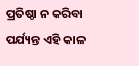ପ୍ରତିଷ୍ଠା ନ କରିବା ପର୍ଯ୍ୟନ୍ତ ଏହି କାଳ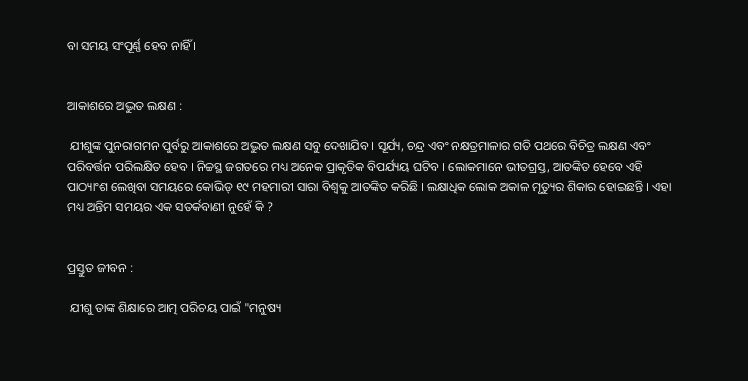ବା ସମୟ ସଂପୂର୍ଣ୍ଣ ହେବ ନାହିଁ ।


ଆକାଶରେ ଅଦ୍ଭୁତ ଲକ୍ଷଣ :

 ଯୀଶୁଙ୍କ ପୁନରାଗମନ ପୁର୍ବରୁ ଆକାଶରେ ଅଦ୍ଭୁତ ଲକ୍ଷଣ ସବୁ ଦେଖାଯିବ । ସୂର୍ଯ୍ୟ, ଚନ୍ଦ୍ର ଏବଂ ନକ୍ଷତ୍ରମାଳାର ଗତି ପଥରେ ବିଚିତ୍ର ଲକ୍ଷଣ ଏବଂ ପରିବର୍ତ୍ତନ ପରିଲକ୍ଷିତ ହେବ । ନିଚ୍ଚସ୍ଥ ଜଗତରେ ମଧ୍ୟ ଅନେକ ପ୍ରାକୃତିକ ବିପର୍ଯ୍ୟୟ ଘଟିବ । ଲୋକମାନେ ଭୀତଗ୍ରସ୍ତ, ଆତଙ୍କିତ ହେବେ ଏହି ପାଠ୍ୟାଂଶ ଲେଖିବା ସମୟରେ କୋଭିଡ୍ ୧୯ ମହମାରୀ ସାରା ବିଶ୍ବକୁ ଆତଙ୍କିତ କରିଛି । ଲକ୍ଷାଧିକ ଲୋକ ଅକାଳ ମୃତ୍ୟୁର ଶିକାର ହୋଇଛନ୍ତି । ଏହା ମଧ୍ୟ ଅନ୍ତିମ ସମୟର ଏକ ସତର୍କବାଣୀ ନୁହେଁ କି ?


ପ୍ରସ୍ତୁତ ଜୀବନ :

 ଯୀଶୁ ତାଙ୍କ ଶିକ୍ଷାରେ ଆତ୍ମ ପରିଚୟ ପାଇଁ "ମନୁଷ୍ୟ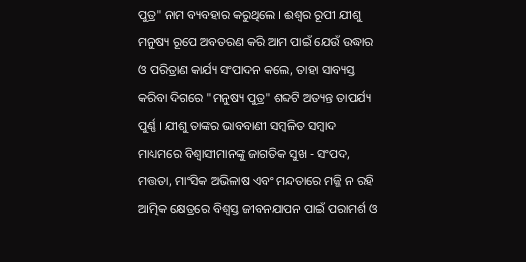ପୁତ୍ର" ନାମ ବ୍ୟବହାର କରୁଥିଲେ । ଈଶ୍ଵର ରୂପୀ ଯୀଶୁ ମନୁଷ୍ୟ ରୂପେ ଅବତରଣ କରି ଆମ ପାଇଁ ଯେଉଁ ଉଦ୍ଧାର ଓ ପରିତ୍ରାଣ କାର୍ଯ୍ୟ ସଂପାଦନ କଲେ, ତାହା ସାବ୍ୟସ୍ତ କରିବା ଦିଗରେ "ମନୁଷ୍ୟ ପୁତ୍ର" ଶବ୍ଦଟି ଅତ୍ୟନ୍ତ ତାପର୍ଯ୍ୟ ପୁର୍ଣ୍ଣ । ଯୀଶୁ ତାଙ୍କର ଭାବବାଣୀ ସମ୍ବଳିତ ସମ୍ବାଦ ମାଧ୍ୟମରେ ବିଶ୍ୱାସୀମାନଙ୍କୁ ଜାଗତିକ ସୁଖ - ସଂପଦ, ମତ୍ତତା, ମାଂସିକ ଅଭିଳାଷ ଏବଂ ମନ୍ଦତାରେ ମଜ୍ଜି ନ ରହି ଆତ୍ମିକ କ୍ଷେତ୍ରରେ ବିଶ୍ଵସ୍ତ ଜୀବନଯାପନ ପାଇଁ ପରାମର୍ଶ ଓ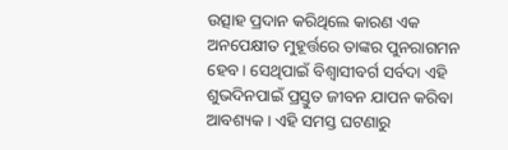ଉତ୍ସାହ ପ୍ରଦାନ କରିଥିଲେ କାରଣ ଏକ ଅନପେକ୍ଷୀତ ମୁହୂର୍ତ୍ତରେ ତାଙ୍କର ପୁନରାଗମନ ହେବ । ସେଥିପାଇଁ ବିଶ୍ୱାସୀବର୍ଗ ସର୍ବଦା ଏହି ଶୁଭଦିନପାଇଁ ପ୍ରସ୍ତୁତ ଜୀବନ ଯାପନ କରିବା ଆବଶ୍ୟକ । ଏହି ସମସ୍ତ ଘଟଣାରୁ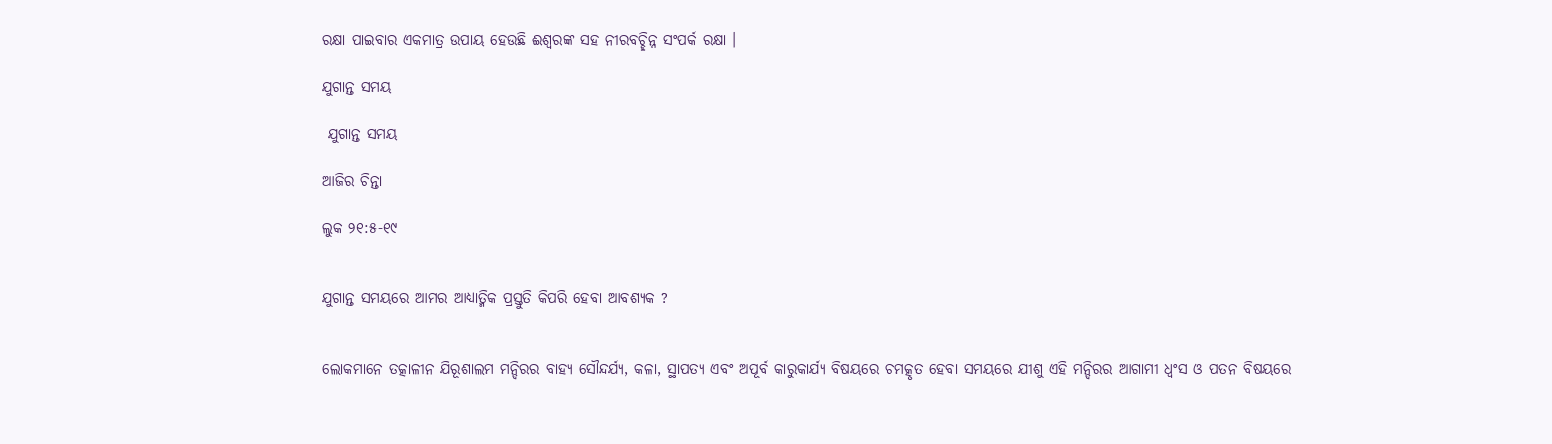ରକ୍ଷା ପାଇବାର ଏକମାତ୍ର ଉପାୟ ହେଉଛି ଈଶ୍ୱରଙ୍କ ସହ ନୀରବଚ୍ଛିନ୍ନ ସଂପର୍କ ରକ୍ଷା ।

ଯୁଗାନ୍ତ ସମୟ

 ଯୁଗାନ୍ତ ସମୟ

ଆଜିର ଚିନ୍ତା

ଲୁକ ୨୧:୫-୧୯


ଯୁଗାନ୍ତ ସମୟରେ ଆମର ଆଧ୍ୟାତ୍ମିକ ପ୍ରସ୍ତୁତି କିପରି ହେବା ଆବଶ୍ୟକ ?


ଲୋକମାନେ ତତ୍କାଳୀନ ଯିରୂଶାଲମ ମନ୍ଦିରର ବାହ୍ୟ ସୌନ୍ଦର୍ଯ୍ୟ, କଳା, ସ୍ଥାପତ୍ୟ ଏବଂ ଅପୂର୍ବ କାରୁକାର୍ଯ୍ୟ ବିଷୟରେ ଚମତ୍କୃତ ହେବା ସମୟରେ ଯୀଶୁ ଏହି ମନ୍ଦିରର ଆଗାମୀ ଧ୍ଵଂସ ଓ ପତନ ବିଷୟରେ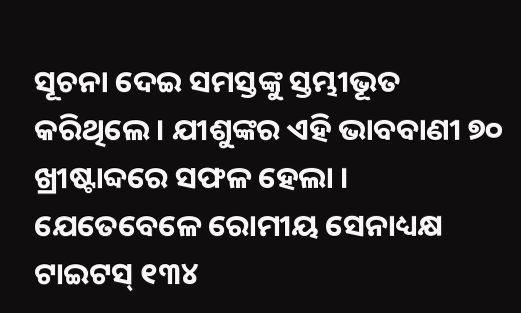ସୂଚନା ଦେଇ ସମସ୍ତଙ୍କୁ ସ୍ତମ୍ଭୀଭୂତ କରିଥିଲେ । ଯୀଶୁଙ୍କର ଏହି ଭାବବାଣୀ ୭୦ ଖ୍ରୀଷ୍ଟାବ୍ଦରେ ସଫଳ ହେଲା । ଯେତେବେଳେ ରୋମୀୟ ସେନାଧ୍ୟକ୍ଷ ଟାଇଟସ୍ ୧୩୪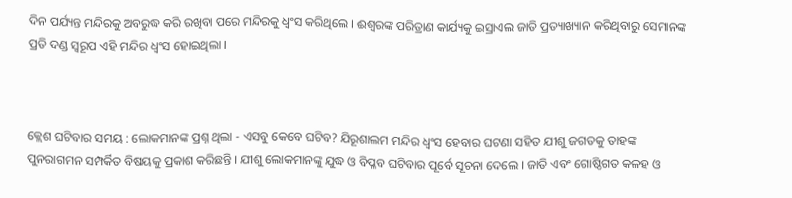ଦିନ ପର୍ଯ୍ୟନ୍ତ ମନ୍ଦିରକୁ ଅବରୁଦ୍ଧ କରି ରଖିବା ପରେ ମନ୍ଦିରକୁ ଧ୍ଵଂସ କରିଥିଲେ । ଈଶ୍ୱରଙ୍କ ପରିତ୍ରାଣ କାର୍ଯ୍ୟକୁ ଇସ୍ରାଏଲ ଜାତି ପ୍ରତ୍ୟାଖ୍ୟାନ କରିଥିବାରୁ ସେମାନଙ୍କ ପ୍ରତି ଦଣ୍ଡ ସ୍ୱରୂପ ଏହି ମନ୍ଦିର ଧ୍ଵଂସ ହୋଇଥିଲା ।



କ୍ଲେଶ ଘଟିବାର ସମୟ : ଲୋକମାନଙ୍କ ପ୍ରଶ୍ନ ଥିଲା - ଏସବୁ କେବେ ଘଟିବ? ଯିରୂଶାଲମ ମନ୍ଦିର ଧ୍ଵଂସ ହେବାର ଘଟଣା ସହିତ ଯୀଶୁ ଜଗତକୁ ତାହଙ୍କ ପୁନରାଗମନ ସମ୍ପର୍କିତ ବିଷୟକୁ ପ୍ରକାଶ କରିଛନ୍ତି । ଯୀଶୁ ଲୋକମାନଙ୍କୁ ଯୁଦ୍ଧ ଓ ବିପ୍ଳବ ଘଟିବାର ପୂର୍ବେ ସୂଚନା ଦେଲେ । ଜାତି ଏବଂ ଗୋଷ୍ଠିଗତ କଳହ ଓ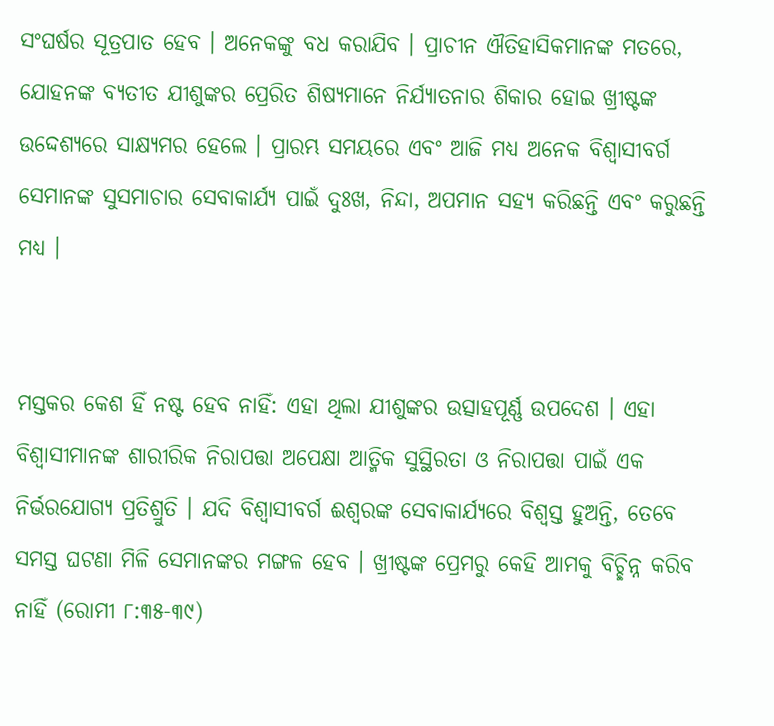ସଂଘର୍ଷର ସୂତ୍ରପାତ ହେବ । ଅନେକଙ୍କୁ ବଧ କରାଯିବ । ପ୍ରାଚୀନ ଐତିହାସିକମାନଙ୍କ ମତରେ, ଯୋହନଙ୍କ ବ୍ୟତୀତ ଯୀଶୁଙ୍କର ପ୍ରେରିତ ଶିଷ୍ୟମାନେ ନିର୍ଯ୍ୟାତନାର ଶିକାର ହୋଇ ଖ୍ରୀଷ୍ଟଙ୍କ ଉଦ୍ଦେଶ୍ୟରେ ସାକ୍ଷ୍ୟମର ହେଲେ । ପ୍ରାରମ୍ଭ ସମୟରେ ଏବଂ ଆଜି ମଧ୍ୟ ଅନେକ ବିଶ୍ଵାସୀବର୍ଗ ସେମାନଙ୍କ ସୁସମାଚାର ସେବାକାର୍ଯ୍ୟ ପାଇଁ ଦୁଃଖ, ନିନ୍ଦା, ଅପମାନ ସହ୍ୟ କରିଛନ୍ତି ଏବଂ କରୁଛନ୍ତି ମଧ୍ୟ ।


ମସ୍ତକର କେଶ ହିଁ ନଷ୍ଟ ହେବ ନାହିଁ: ଏହା ଥିଲା ଯୀଶୁଙ୍କର ଉତ୍ସାହପୂର୍ଣ୍ଣ ଉପଦେଶ । ଏହା ବିଶ୍ୱାସୀମାନଙ୍କ ଶାରୀରିକ ନିରାପତ୍ତା ଅପେକ୍ଷା ଆତ୍ମିକ ସୁସ୍ଥିରତା ଓ ନିରାପତ୍ତା ପାଇଁ ଏକ ନିର୍ଭରଯୋଗ୍ୟ ପ୍ରତିଶ୍ରୁତି । ଯଦି ବିଶ୍ୱାସୀବର୍ଗ ଈଶ୍ୱରଙ୍କ ସେବାକାର୍ଯ୍ୟରେ ବିଶ୍ଵସ୍ତ ହୁଅନ୍ତି, ତେବେ ସମସ୍ତ ଘଟଣା ମିଳି ସେମାନଙ୍କର ମଙ୍ଗଳ ହେବ । ଖ୍ରୀଷ୍ଟଙ୍କ ପ୍ରେମରୁ କେହି ଆମକୁ ବିଚ୍ଛିନ୍ନ କରିବ ନାହିଁ (ରୋମୀ ୮:୩୫-୩୯)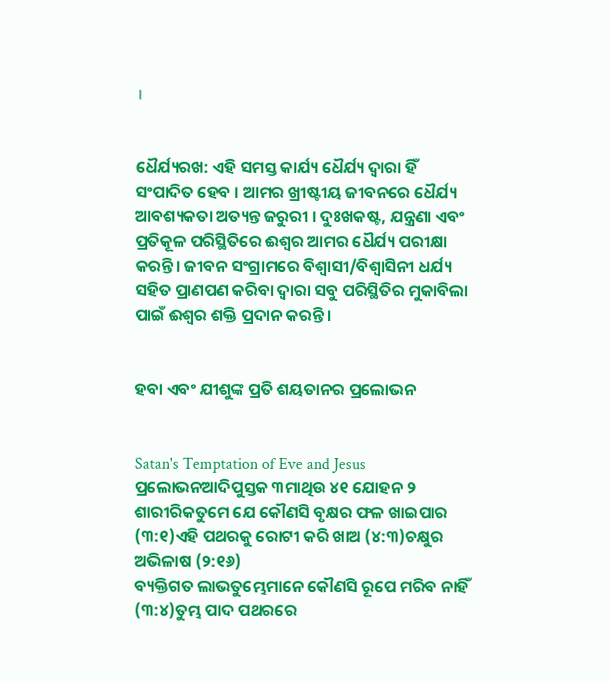।


ଧୈର୍ଯ୍ୟରଖ: ଏହି ସମସ୍ତ କାର୍ଯ୍ୟ ଧୈର୍ଯ୍ୟ ଦ୍ଵାରା ହିଁ ସଂପାଦିତ ହେବ । ଆମର ଖ୍ରୀଷ୍ଟୀୟ ଜୀବନରେ ଧୈର୍ଯ୍ୟ ଆବଶ୍ୟକତା ଅତ୍ୟନ୍ତ ଜରୁରୀ । ଦୁଃଖକଷ୍ଟ, ଯନ୍ତ୍ରଣା ଏବଂ ପ୍ରତିକୂଳ ପରିସ୍ଥିତିରେ ଈଶ୍ଵର ଆମର ଧୈର୍ଯ୍ୟ ପରୀକ୍ଷା କରନ୍ତି। ଜୀବନ ସଂଗ୍ରାମରେ ବିଶ୍ୱାସୀ/ବିଶ୍ୱାସିନୀ ଧର୍ଯ୍ୟ ସହିତ ପ୍ରାଣପଣ କରିବା ଦ୍ୱାରା ସବୁ ପରିସ୍ଥିତିର ମୁକାବିଲା ପାଇଁ ଈଶ୍ଵର ଶକ୍ତି ପ୍ରଦାନ କରନ୍ତି ।


ହବା ଏବଂ ଯୀଶୁଙ୍କ ପ୍ରତି ଶୟତାନର ପ୍ରଲୋଭନ


Satan's Temptation of Eve and Jesus
ପ୍ରଲୋଭନଆଦିପୁସ୍ତକ ୩ମାଥିଉ ୪୧ ଯୋହନ ୨
ଶାରୀରିକତୁମେ ଯେ କୌଣସି ବୃକ୍ଷର ଫଳ ଖାଇପାର (୩:୧)ଏହି ପଥରକୁ ରୋଟୀ କରି ଖାଅ (୪:୩)ଚକ୍ଷୁର ଅଭିଳାଷ (୨:୧୬)
ବ୍ୟକ୍ତିଗତ ଲାଭତୁମ୍ଭେମାନେ କୌଣସି ରୂପେ ମରିବ ନାହିଁ (୩:୪)ତୁମ୍ଭ ପାଦ ପଥରରେ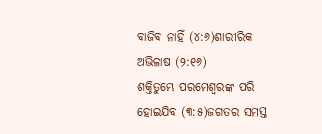ବାଜିବ ନାହିଁ (୪:୬)ଶାରୀରିକ ଅଭିଳାଷ (୨:୧୬)
ଶକ୍ତିତୁମ୍ଭେ ପରମେଶ୍ଵରଙ୍କ ପରି ହୋଇଯିବ (୩:୫)ଜଗତର ସମସ୍ତ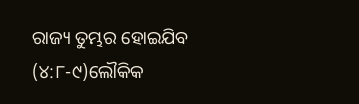ରାଜ୍ୟ ତୁମ୍ଭର ହୋଇଯିବ (୪:୮-୯)ଲୌକିକ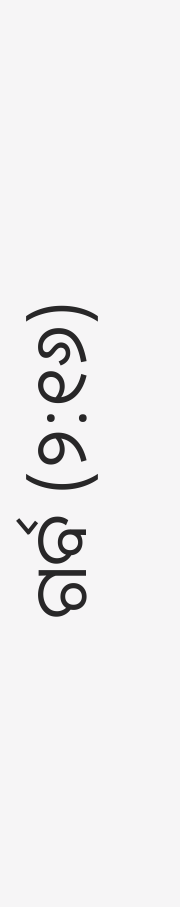ଗର୍ବ (୨:୧୬)